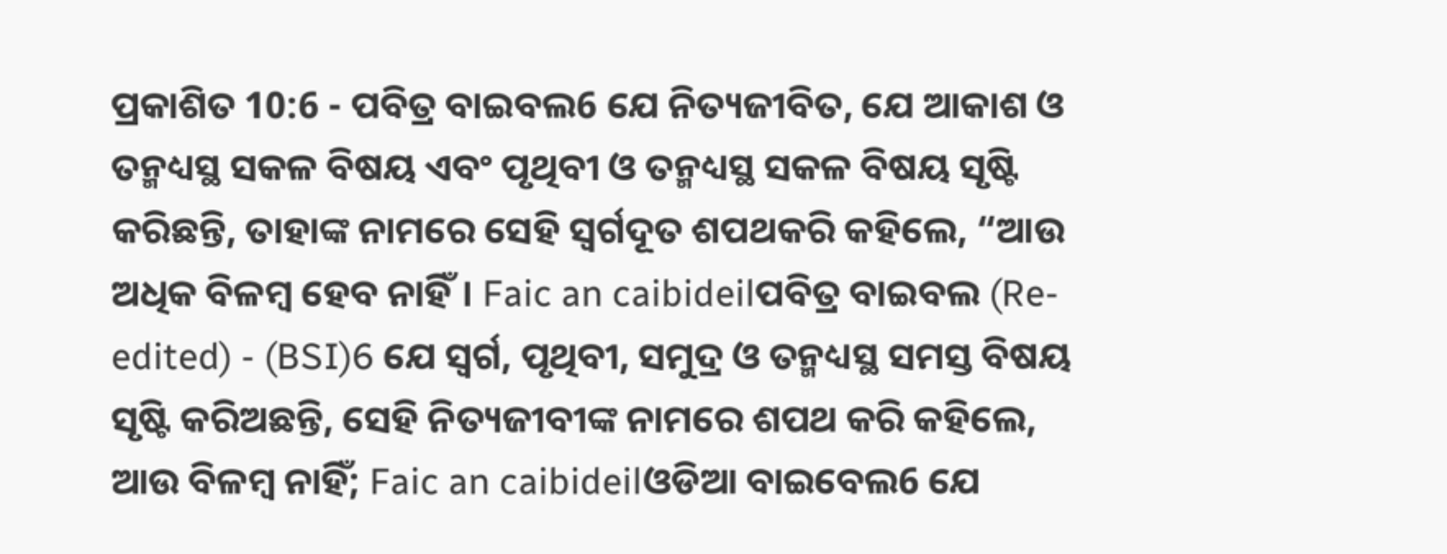ପ୍ରକାଶିତ 10:6 - ପବିତ୍ର ବାଇବଲ6 ଯେ ନିତ୍ୟଜୀବିତ, ଯେ ଆକାଶ ଓ ତନ୍ମଧ୍ୟସ୍ଥ ସକଳ ବିଷୟ ଏବଂ ପୃଥିବୀ ଓ ତନ୍ମଧ୍ୟସ୍ଥ ସକଳ ବିଷୟ ସୃଷ୍ଟି କରିଛନ୍ତି, ତାହାଙ୍କ ନାମରେ ସେହି ସ୍ୱର୍ଗଦୂତ ଶପଥକରି କହିଲେ, “ଆଉ ଅଧିକ ବିଳମ୍ବ ହେବ ନାହିଁ। Faic an caibideilପବିତ୍ର ବାଇବଲ (Re-edited) - (BSI)6 ଯେ ସ୍ଵର୍ଗ, ପୃଥିବୀ, ସମୁଦ୍ର ଓ ତନ୍ମଧ୍ୟସ୍ଥ ସମସ୍ତ ବିଷୟ ସୃଷ୍ଟି କରିଅଛନ୍ତି, ସେହି ନିତ୍ୟଜୀବୀଙ୍କ ନାମରେ ଶପଥ କରି କହିଲେ, ଆଉ ବିଳମ୍ଵ ନାହିଁ; Faic an caibideilଓଡିଆ ବାଇବେଲ6 ଯେ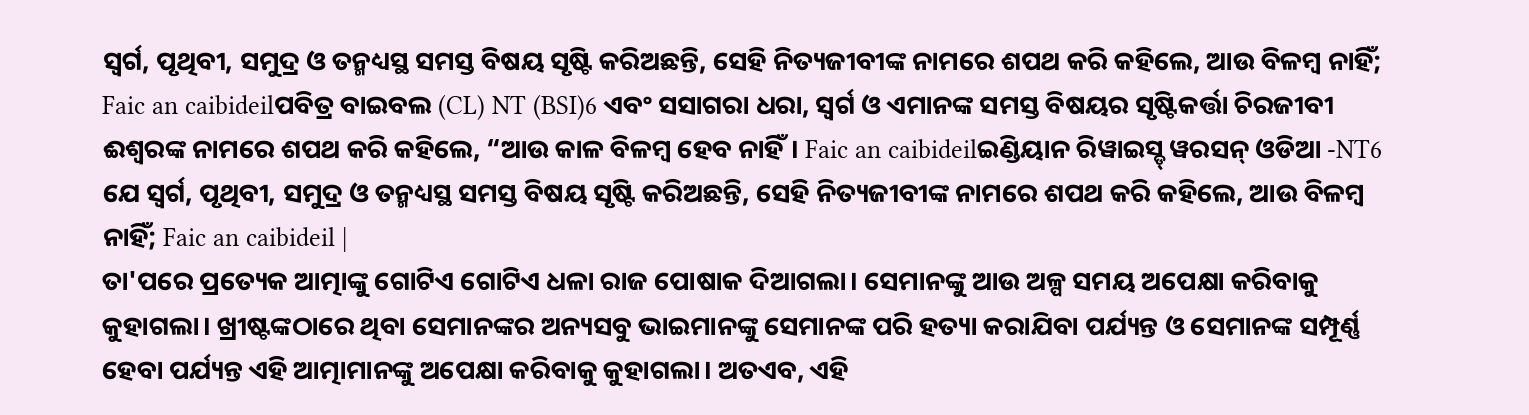ସ୍ୱର୍ଗ, ପୃଥିବୀ, ସମୁଦ୍ର ଓ ତନ୍ମଧ୍ୟସ୍ଥ ସମସ୍ତ ବିଷୟ ସୃଷ୍ଟି କରିଅଛନ୍ତି, ସେହି ନିତ୍ୟଜୀବୀଙ୍କ ନାମରେ ଶପଥ କରି କହିଲେ, ଆଉ ବିଳମ୍ବ ନାହିଁ; Faic an caibideilପବିତ୍ର ବାଇବଲ (CL) NT (BSI)6 ଏବଂ ସସାଗରା ଧରା, ସ୍ୱର୍ଗ ଓ ଏମାନଙ୍କ ସମସ୍ତ ବିଷୟର ସୃଷ୍ଟିକର୍ତ୍ତା ଚିରଜୀବୀ ଈଶ୍ୱରଙ୍କ ନାମରେ ଶପଥ କରି କହିଲେ, “ଆଉ କାଳ ବିଳମ୍ବ ହେବ ନାହିଁ। Faic an caibideilଇଣ୍ଡିୟାନ ରିୱାଇସ୍ଡ୍ ୱରସନ୍ ଓଡିଆ -NT6 ଯେ ସ୍ୱର୍ଗ, ପୃଥିବୀ, ସମୁଦ୍ର ଓ ତନ୍ମଧ୍ୟସ୍ଥ ସମସ୍ତ ବିଷୟ ସୃଷ୍ଟି କରିଅଛନ୍ତି, ସେହି ନିତ୍ୟଜୀବୀଙ୍କ ନାମରେ ଶପଥ କରି କହିଲେ, ଆଉ ବିଳମ୍ବ ନାହିଁ; Faic an caibideil |
ତା'ପରେ ପ୍ରତ୍ୟେକ ଆତ୍ମାଙ୍କୁ ଗୋଟିଏ ଗୋଟିଏ ଧଳା ରାଜ ପୋଷାକ ଦିଆଗଲା। ସେମାନଙ୍କୁ ଆଉ ଅଳ୍ପ ସମୟ ଅପେକ୍ଷା କରିବାକୁ କୁହାଗଲା। ଖ୍ରୀଷ୍ଟଙ୍କଠାରେ ଥିବା ସେମାନଙ୍କର ଅନ୍ୟସବୁ ଭାଇମାନଙ୍କୁ ସେମାନଙ୍କ ପରି ହତ୍ୟା କରାଯିବା ପର୍ଯ୍ୟନ୍ତ ଓ ସେମାନଙ୍କ ସମ୍ପୂର୍ଣ୍ଣ ହେବା ପର୍ଯ୍ୟନ୍ତ ଏହି ଆତ୍ମାମାନଙ୍କୁ ଅପେକ୍ଷା କରିବାକୁ କୁହାଗଲା। ଅତଏବ, ଏହି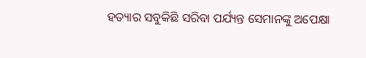ହତ୍ୟାର ସବୁକିଛି ସରିବା ପର୍ଯ୍ୟନ୍ତ ସେମାନଙ୍କୁ ଅପେକ୍ଷା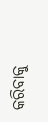କରିବାକୁ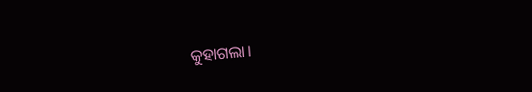କୁହାଗଲା।